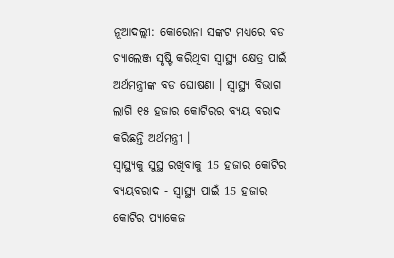ନୂଆଦଲ୍ଲୀ: କୋରୋନା ସଙ୍କଟ ମଧ୍ୟରେ ବଡ ଚ୍ୟାଲେଞ୍ଜ ସୃଷ୍ଟି କରିଥିବା ସ୍ବାସ୍ଥ୍ୟ କ୍ଷେତ୍ର ପାଇଁ ଅର୍ଥମନ୍ତ୍ରୀଙ୍କ ବଡ ଘୋଷଣା । ସ୍ୱାସ୍ଥ୍ୟ ବିଭାଗ ଲାଗି ୧୫ ହଜାର କୋଟିରର ବ୍ୟୟ ବରାଦ କରିଛନ୍ତି ଅର୍ଥମନ୍ତ୍ରୀ ।
ସ୍ବାସ୍ଥ୍ୟକୁ ସୁସ୍ଥ ରଖିବାକୁ 15 ହଜାର କୋଟିର ବ୍ୟୟବରାଦ - ସ୍ବାସ୍ଥ୍ୟ ପାଇଁ 15 ହଜାର କୋଟିର ପ୍ୟାକେଜ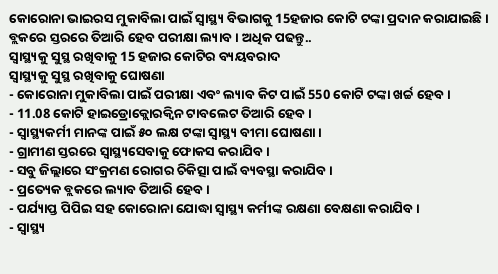କୋରୋନା ଭାଇରସ ମୁକାବିଲା ପାଇଁ ସ୍ବାସ୍ଥ୍ୟ ବିଭାଗକୁ 15ହଜାର କୋଟି ଟଙ୍କା ପ୍ରଦାନ କରାଯାଇଛି । ବ୍ଲକରେ ସ୍ତରରେ ତିଆରି ହେବ ପରୀକ୍ଷା ଲ୍ୟାବ । ଅଧିକ ପଢନ୍ତୁ..
ସ୍ବାସ୍ଥ୍ୟକୁ ସୁସ୍ଥ ରଖିବାକୁ 15 ହଜାର କୋଟିର ବ୍ୟୟବରାଦ
ସ୍ବାସ୍ଥ୍ୟକୁ ସୁସ୍ଥ ରଖିବାକୁ ଘୋଷଣା
- କୋରୋନା ମୁକାବିଲା ପାଇଁ ପରୀକ୍ଷା ଏବଂ ଲ୍ୟାବ କିଟ ପାଇଁ 550 କୋଟି ଟଙ୍କା ଖର୍ଚ୍ଚ ହେବ ।
- 11.08 କୋଟି ହାଇଡ୍ରୋକ୍ଲୋରକ୍ବିନ ଟାବଲେଟ ତିଆରି ହେବ ।
- ସ୍ବାସ୍ଥ୍ୟକର୍ମୀ ମାନଙ୍କ ପାଇଁ ୫୦ ଲକ୍ଷ ଟଙ୍କା ସ୍ବାସ୍ଥ୍ୟ ବୀମା ଘୋଷଣା ।
- ଗ୍ରାମୀଣ ସ୍ତରରେ ସ୍ୱାସ୍ଥ୍ୟସେବାକୁ ଫୋକସ କରାଯିବ ।
- ସବୁ ଜିଲ୍ଲାରେ ସଂକ୍ରମଣ ରୋଗର ଚିକିତ୍ସା ପାଇଁ ବ୍ୟବସ୍ଥା କରାଯିବ ।
- ପ୍ରତ୍ୟେକ ବ୍ଲକରେ ଲ୍ୟାବ ତିଆରି ହେବ ।
- ପର୍ଯ୍ୟାପ୍ତ ପିପିଇ ସହ କୋରୋନା ଯୋଦ୍ଧା ସ୍ବାସ୍ଥ୍ୟ କର୍ମୀଙ୍କ ରକ୍ଷଣା ବେକ୍ଷଣା କରାଯିବ ।
- ସ୍ବାସ୍ଥ୍ୟ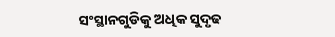ସଂସ୍ଥାନଗୁଡିକୁ ଅଧିକ ସୁଦୃଢ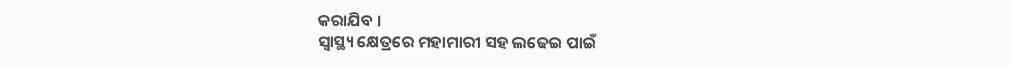କରାଯିବ ।
ସ୍ବାସ୍ଥ୍ୟ କ୍ଷେତ୍ରରେ ମହାମାରୀ ସହ ଲଢେଇ ପାଇଁ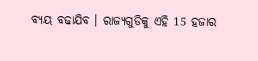ବ୍ୟୟ ବଢାଯିବ । ରାଜ୍ୟଗୁଡିକୁ ଏହି 15 ହଜାର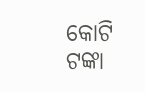କୋଟି ଟଙ୍କା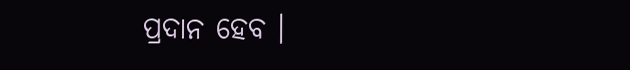ପ୍ରଦାନ ହେବ ।